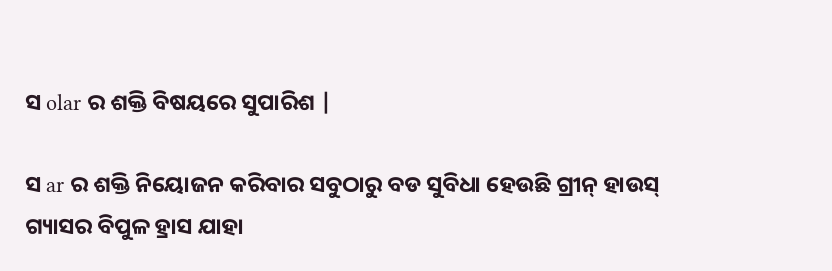ସ olar ର ଶକ୍ତି ବିଷୟରେ ସୁପାରିଶ |

ସ ar ର ଶକ୍ତି ନିୟୋଜନ କରିବାର ସବୁଠାରୁ ବଡ ସୁବିଧା ହେଉଛି ଗ୍ରୀନ୍ ହାଉସ୍ ଗ୍ୟାସର ବିପୁଳ ହ୍ରାସ ଯାହା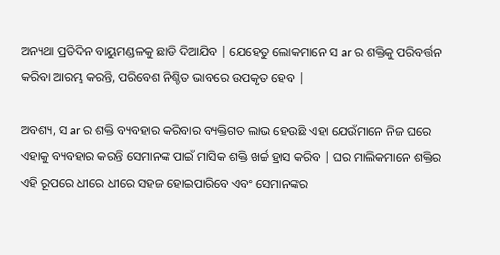ଅନ୍ୟଥା ପ୍ରତିଦିନ ବାୟୁମଣ୍ଡଳକୁ ଛାଡି ଦିଆଯିବ | ଯେହେତୁ ଲୋକମାନେ ସ ar ର ଶକ୍ତିକୁ ପରିବର୍ତ୍ତନ କରିବା ଆରମ୍ଭ କରନ୍ତି, ପରିବେଶ ନିଶ୍ଚିତ ଭାବରେ ଉପକୃତ ହେବ |

ଅବଶ୍ୟ, ସ ar ର ଶକ୍ତି ବ୍ୟବହାର କରିବାର ବ୍ୟକ୍ତିଗତ ଲାଭ ହେଉଛି ଏହା ଯେଉଁମାନେ ନିଜ ଘରେ ଏହାକୁ ବ୍ୟବହାର କରନ୍ତି ସେମାନଙ୍କ ପାଇଁ ମାସିକ ଶକ୍ତି ଖର୍ଚ୍ଚ ହ୍ରାସ କରିବ | ଘର ମାଲିକମାନେ ଶକ୍ତିର ଏହି ରୂପରେ ଧୀରେ ଧୀରେ ସହଜ ହୋଇପାରିବେ ଏବଂ ସେମାନଙ୍କର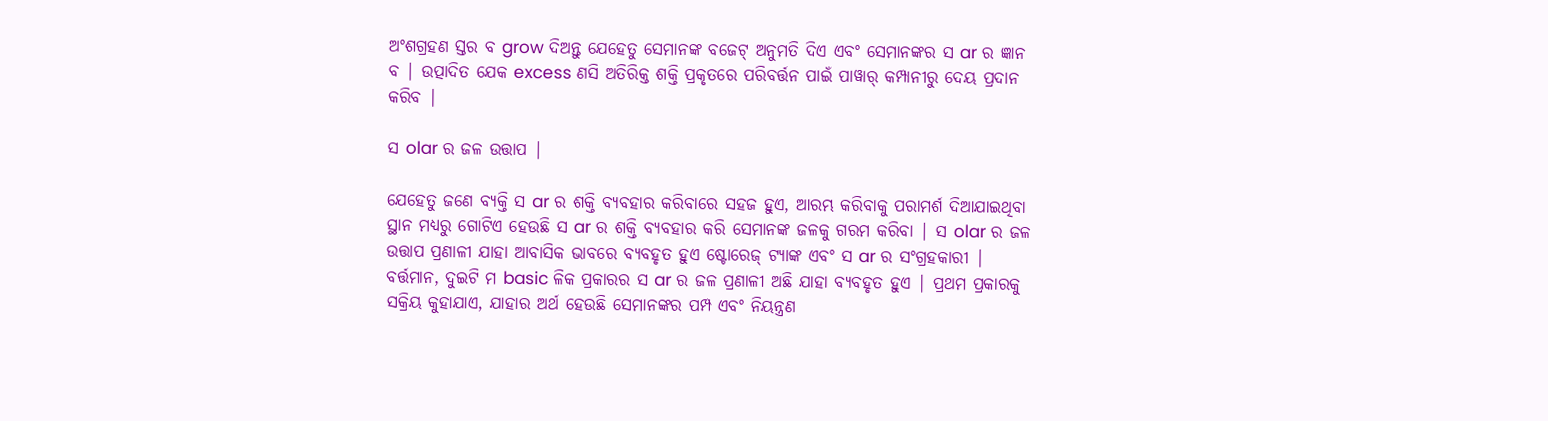ଅଂଶଗ୍ରହଣ ସ୍ତର ବ grow ଦିଅନ୍ତୁ ଯେହେତୁ ସେମାନଙ୍କ ବଜେଟ୍ ଅନୁମତି ଦିଏ ଏବଂ ସେମାନଙ୍କର ସ ar ର ଜ୍ଞାନ ବ | ଉତ୍ପାଦିତ ଯେକ excess ଣସି ଅତିରିକ୍ତ ଶକ୍ତି ପ୍ରକୃତରେ ପରିବର୍ତ୍ତନ ପାଇଁ ପାୱାର୍ କମ୍ପାନୀରୁ ଦେୟ ପ୍ରଦାନ କରିବ |

ସ olar ର ଜଳ ଉତ୍ତାପ |

ଯେହେତୁ ଜଣେ ବ୍ୟକ୍ତି ସ ar ର ଶକ୍ତି ବ୍ୟବହାର କରିବାରେ ସହଜ ହୁଏ, ଆରମ୍ଭ କରିବାକୁ ପରାମର୍ଶ ଦିଆଯାଇଥିବା ସ୍ଥାନ ମଧ୍ୟରୁ ଗୋଟିଏ ହେଉଛି ସ ar ର ଶକ୍ତି ବ୍ୟବହାର କରି ସେମାନଙ୍କ ଜଳକୁ ଗରମ କରିବା | ସ olar ର ଜଳ ଉତ୍ତାପ ପ୍ରଣାଳୀ ଯାହା ଆବାସିକ ଭାବରେ ବ୍ୟବହୃତ ହୁଏ ଷ୍ଟୋରେଜ୍ ଟ୍ୟାଙ୍କ ଏବଂ ସ ar ର ସଂଗ୍ରହକାରୀ | ବର୍ତ୍ତମାନ, ଦୁଇଟି ମ basic ଳିକ ପ୍ରକାରର ସ ar ର ଜଳ ପ୍ରଣାଳୀ ଅଛି ଯାହା ବ୍ୟବହୃତ ହୁଏ | ପ୍ରଥମ ପ୍ରକାରକୁ ସକ୍ରିୟ କୁହାଯାଏ, ଯାହାର ଅର୍ଥ ହେଉଛି ସେମାନଙ୍କର ପମ୍ପ ଏବଂ ନିୟନ୍ତ୍ରଣ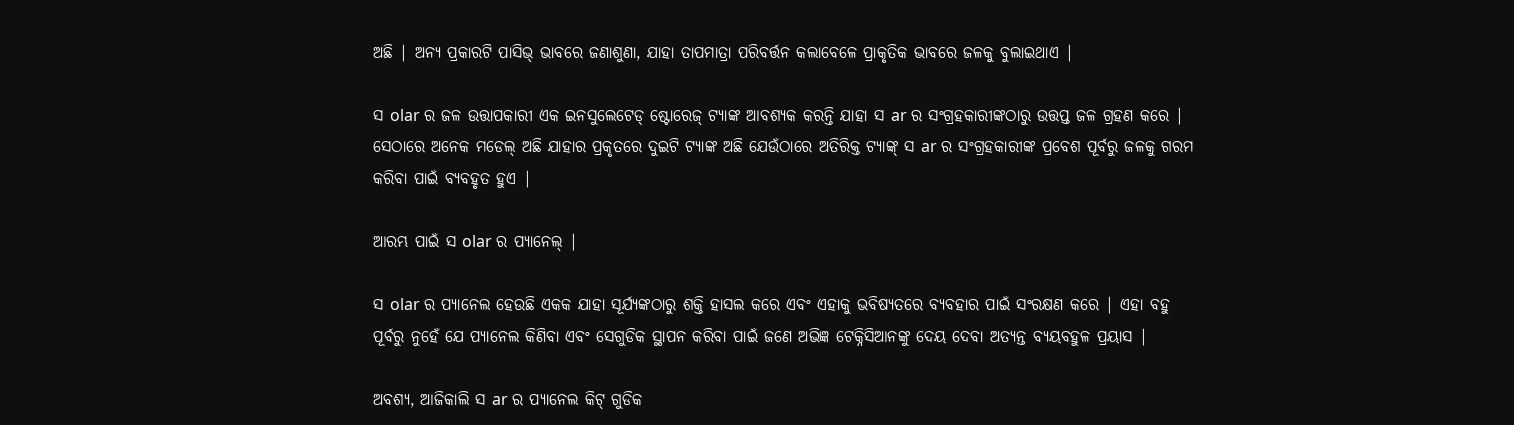ଅଛି | ଅନ୍ୟ ପ୍ରକାରଟି ପାସିଭ୍ ଭାବରେ ଜଣାଶୁଣା, ଯାହା ତାପମାତ୍ରା ପରିବର୍ତ୍ତନ କଲାବେଳେ ପ୍ରାକୃତିକ ଭାବରେ ଜଳକୁ ବୁଲାଇଥାଏ |

ସ olar ର ଜଳ ଉତ୍ତାପକାରୀ ଏକ ଇନସୁଲେଟେଡ୍ ଷ୍ଟୋରେଜ୍ ଟ୍ୟାଙ୍କ ଆବଶ୍ୟକ କରନ୍ତି ଯାହା ସ ar ର ସଂଗ୍ରହକାରୀଙ୍କଠାରୁ ଉତ୍ତପ୍ତ ଜଳ ଗ୍ରହଣ କରେ | ସେଠାରେ ଅନେକ ମଡେଲ୍ ଅଛି ଯାହାର ପ୍ରକୃତରେ ଦୁଇଟି ଟ୍ୟାଙ୍କ ଅଛି ଯେଉଁଠାରେ ଅତିରିକ୍ତ ଟ୍ୟାଙ୍କ୍ ସ ar ର ସଂଗ୍ରହକାରୀଙ୍କ ପ୍ରବେଶ ପୂର୍ବରୁ ଜଳକୁ ଗରମ କରିବା ପାଇଁ ବ୍ୟବହୃତ ହୁଏ |

ଆରମ୍ଭ ପାଇଁ ସ olar ର ପ୍ୟାନେଲ୍ |

ସ olar ର ପ୍ୟାନେଲ ହେଉଛି ଏକକ ଯାହା ସୂର୍ଯ୍ୟଙ୍କଠାରୁ ଶକ୍ତି ହାସଲ କରେ ଏବଂ ଏହାକୁ ଭବିଷ୍ୟତରେ ବ୍ୟବହାର ପାଇଁ ସଂରକ୍ଷଣ କରେ | ଏହା ବହୁ ପୂର୍ବରୁ ନୁହେଁ ଯେ ପ୍ୟାନେଲ କିଣିବା ଏବଂ ସେଗୁଡିକ ସ୍ଥାପନ କରିବା ପାଇଁ ଜଣେ ଅଭିଜ୍ଞ ଟେକ୍ନିସିଆନଙ୍କୁ ଦେୟ ଦେବା ଅତ୍ୟନ୍ତ ବ୍ୟୟବହୁଳ ପ୍ରୟାସ |

ଅବଶ୍ୟ, ଆଜିକାଲି ସ ar ର ପ୍ୟାନେଲ କିଟ୍ ଗୁଡିକ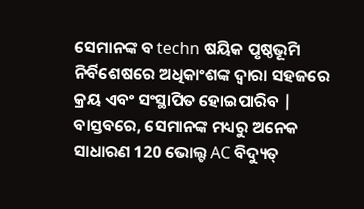ସେମାନଙ୍କ ବ techn ଷୟିକ ପୃଷ୍ଠଭୂମି ନିର୍ବିଶେଷରେ ଅଧିକାଂଶଙ୍କ ଦ୍ୱାରା ସହଜରେ କ୍ରୟ ଏବଂ ସଂସ୍ଥାପିତ ହୋଇପାରିବ | ବାସ୍ତବରେ, ସେମାନଙ୍କ ମଧ୍ୟରୁ ଅନେକ ସାଧାରଣ 120 ଭୋଲ୍ଟ AC ବିଦ୍ୟୁତ୍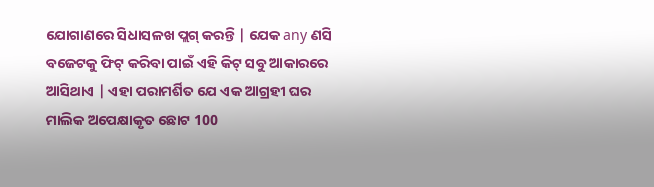ଯୋଗାଣରେ ସିଧାସଳଖ ପ୍ଲଗ୍ କରନ୍ତି | ଯେକ any ଣସି ବଜେଟକୁ ଫିଟ୍ କରିବା ପାଇଁ ଏହି କିଟ୍ ସବୁ ଆକାରରେ ଆସିଥାଏ | ଏହା ପରାମର୍ଶିତ ଯେ ଏକ ଆଗ୍ରହୀ ଘର ମାଲିକ ଅପେକ୍ଷାକୃତ ଛୋଟ 100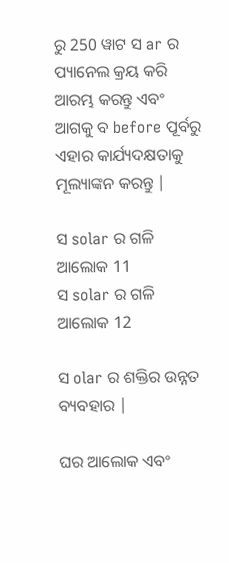ରୁ 250 ୱାଟ ସ ar ର ପ୍ୟାନେଲ କ୍ରୟ କରି ଆରମ୍ଭ କରନ୍ତୁ ଏବଂ ଆଗକୁ ବ before ପୂର୍ବରୁ ଏହାର କାର୍ଯ୍ୟଦକ୍ଷତାକୁ ମୂଲ୍ୟାଙ୍କନ କରନ୍ତୁ |

ସ solar ର ଗଳି ଆଲୋକ 11
ସ solar ର ଗଳି ଆଲୋକ 12

ସ olar ର ଶକ୍ତିର ଉନ୍ନତ ବ୍ୟବହାର |

ଘର ଆଲୋକ ଏବଂ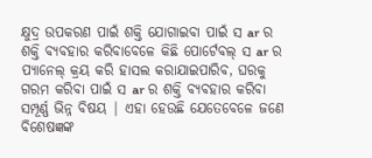କ୍ଷୁଦ୍ର ଉପକରଣ ପାଇଁ ଶକ୍ତି ଯୋଗାଇବା ପାଇଁ ସ ar ର ଶକ୍ତି ବ୍ୟବହାର କରିବାବେଳେ କିଛି ପୋର୍ଟେବଲ୍ ସ ar ର ପ୍ୟାନେଲ୍ କ୍ରୟ କରି ହାସଲ କରାଯାଇପାରିବ, ଘରକୁ ଗରମ କରିବା ପାଇଁ ସ ar ର ଶକ୍ତି ବ୍ୟବହାର କରିବା ସମ୍ପୂର୍ଣ୍ଣ ଭିନ୍ନ ବିଷୟ | ଏହା ହେଉଛି ଯେତେବେଳେ ଜଣେ ବିଶେଷଜ୍ଞଙ୍କ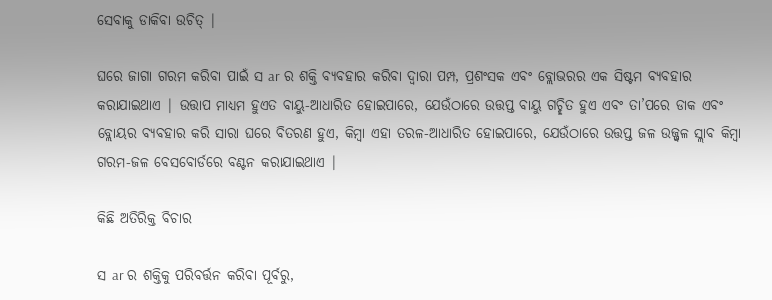ସେବାକୁ ଡାକିବା ଉଚିତ୍ |

ଘରେ ଜାଗା ଗରମ କରିବା ପାଇଁ ସ ar ର ଶକ୍ତି ବ୍ୟବହାର କରିବା ଦ୍ୱାରା ପମ୍ପ, ପ୍ରଶଂସକ ଏବଂ ବ୍ଲୋଭରର ଏକ ସିଷ୍ଟମ ବ୍ୟବହାର କରାଯାଇଥାଏ | ଉତ୍ତାପ ମାଧ୍ୟମ ହୁଏତ ବାୟୁ-ଆଧାରିତ ହୋଇପାରେ, ଯେଉଁଠାରେ ଉତ୍ତପ୍ତ ବାୟୁ ଗଚ୍ଛିତ ହୁଏ ଏବଂ ତା’ପରେ ଡାକ ଏବଂ ବ୍ଲୋୟର ବ୍ୟବହାର କରି ସାରା ଘରେ ବିତରଣ ହୁଏ, କିମ୍ବା ଏହା ତରଳ-ଆଧାରିତ ହୋଇପାରେ, ଯେଉଁଠାରେ ଉତ୍ତପ୍ତ ଜଳ ଉଜ୍ଜ୍ୱଳ ସ୍ଲାବ କିମ୍ବା ଗରମ-ଜଳ ବେସବୋର୍ଡରେ ବଣ୍ଟନ କରାଯାଇଥାଏ |

କିଛି ଅତିରିକ୍ତ ବିଚାର

ସ ar ର ଶକ୍ତିକୁ ପରିବର୍ତ୍ତନ କରିବା ପୂର୍ବରୁ,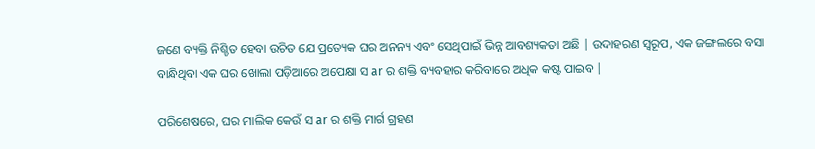ଜଣେ ବ୍ୟକ୍ତି ନିଶ୍ଚିତ ହେବା ଉଚିତ ଯେ ପ୍ରତ୍ୟେକ ଘର ଅନନ୍ୟ ଏବଂ ସେଥିପାଇଁ ଭିନ୍ନ ଆବଶ୍ୟକତା ଅଛି | ଉଦାହରଣ ସ୍ୱରୂପ, ଏକ ଜଙ୍ଗଲରେ ବସା ବାନ୍ଧିଥିବା ଏକ ଘର ଖୋଲା ପଡ଼ିଆରେ ଅପେକ୍ଷା ସ ar ର ଶକ୍ତି ବ୍ୟବହାର କରିବାରେ ଅଧିକ କଷ୍ଟ ପାଇବ |

ପରିଶେଷରେ, ଘର ମାଲିକ କେଉଁ ସ ar ର ଶକ୍ତି ମାର୍ଗ ଗ୍ରହଣ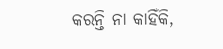କରନ୍ତି ନା କାହିଁକି,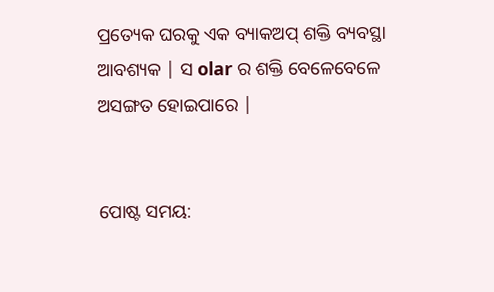ପ୍ରତ୍ୟେକ ଘରକୁ ଏକ ବ୍ୟାକଅପ୍ ଶକ୍ତି ବ୍ୟବସ୍ଥା ଆବଶ୍ୟକ | ସ olar ର ଶକ୍ତି ବେଳେବେଳେ ଅସଙ୍ଗତ ହୋଇପାରେ |


ପୋଷ୍ଟ ସମୟ: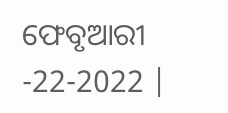ଫେବୃଆରୀ -22-2022 |